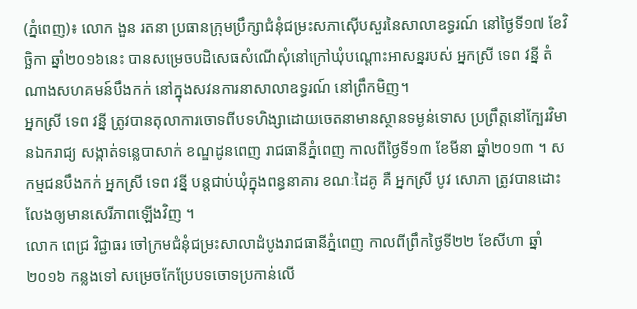(ភ្នំពេញ)៖ លោក ងួន រតនា ប្រធានក្រុមប្រឹក្សាជំនុំជម្រះសភាស៊ើបសួរនៃសាលាឧទ្ធរណ៍ នៅថ្ងៃទី១៧ ខែវិច្ឆិកា ឆ្នាំ២០១៦នេះ បានសម្រេចបដិសេធសំណើសុំនៅក្រៅឃុំបណ្តោះអាសន្នរបស់ អ្នកស្រី ទេព វន្នី តំណាងសហគមន៍បឹងកក់ នៅក្នុងសវនការនាសាលាឧទ្ធរណ៍ នៅព្រឹកមិញ។
អ្នកស្រី ទេព វន្នី ត្រូវបានតុលាការចោទពីបទហិង្សាដោយចេតនាមានស្ថានទម្ងន់ទោស ប្រព្រឹត្តនៅក្បែរវិមានឯករាជ្យ សង្កាត់ទន្លេបាសាក់ ខណ្ឌដូនពេញ រាជធានីភ្នំពេញ កាលពីថ្ងៃទី១៣ ខែមីនា ឆ្នាំ២០១៣ ។ សកម្មជនបឹងកក់ អ្នកស្រី ទេព វន្នី បន្តជាប់ឃុំក្នុងពន្ធនាគារ ខណៈដៃគូ គឺ អ្នកស្រី បូវ សោភា ត្រូវបានដោះលែងឲ្យមានសេរីភាពឡើងវិញ ។
លោក ពេជ្រ វិជ្ជាធរ ចៅក្រមជំនុំជម្រះសាលាដំបូងរាជធានីភ្នំពេញ កាលពីព្រឹកថ្ងៃទី២២ ខែសីហា ឆ្នាំ២០១៦ កន្លងទៅ សម្រេចកែប្រែបទចោទប្រកាន់លើ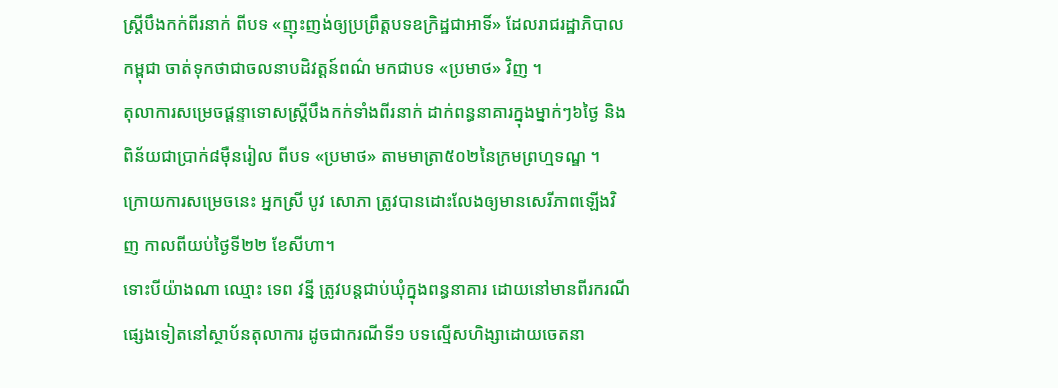ស្ត្រីបឹងកក់ពីរនាក់ ពីបទ «ញុះញង់ឲ្យប្រព្រឹត្តបទឧក្រិដ្ឋជាអាទិ៍» ដែលរាជរដ្ឋាភិបាលកម្ពុជា ចាត់ទុកថាជាចលនាបដិវត្តន៍ពណ៌ មកជាបទ «ប្រមាថ» វិញ ។
តុលាការសម្រេចផ្ដន្ទាទោសស្ត្រីបឹងកក់ទាំងពីរនាក់ ដាក់ពន្ធនាគារក្នុងម្នាក់ៗ៦ថ្ងៃ និងពិន័យជាប្រាក់៨ម៉ឺនរៀល ពីបទ «ប្រមាថ» តាមមាត្រា៥០២នៃក្រមព្រហ្មទណ្ឌ ។
ក្រោយការសម្រេចនេះ អ្នកស្រី បូវ សោភា ត្រូវបានដោះលែងឲ្យមានសេរីភាពឡើងវិញ កាលពីយប់ថ្ងៃទី២២ ខែសីហា។
ទោះបីយ៉ាងណា ឈ្មោះ ទេព វន្នី ត្រូវបន្តជាប់ឃុំក្នុងពន្ធនាគារ ដោយនៅមានពីរករណីផ្សេងទៀតនៅស្ថាប័នតុលាការ ដូចជាករណីទី១ បទល្មើសហិង្សាដោយចេតនា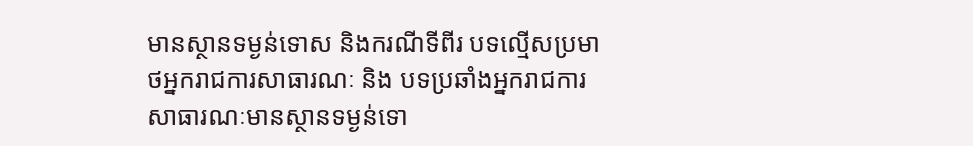មានស្ថានទម្ងន់ទោស និងករណីទីពីរ បទល្មើសប្រមាថអ្នករាជការសាធារណៈ និង បទប្រឆាំងអ្នករាជការសាធារណៈមានស្ថានទម្ងន់ទោ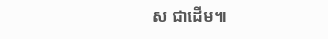ស ជាដើម៕